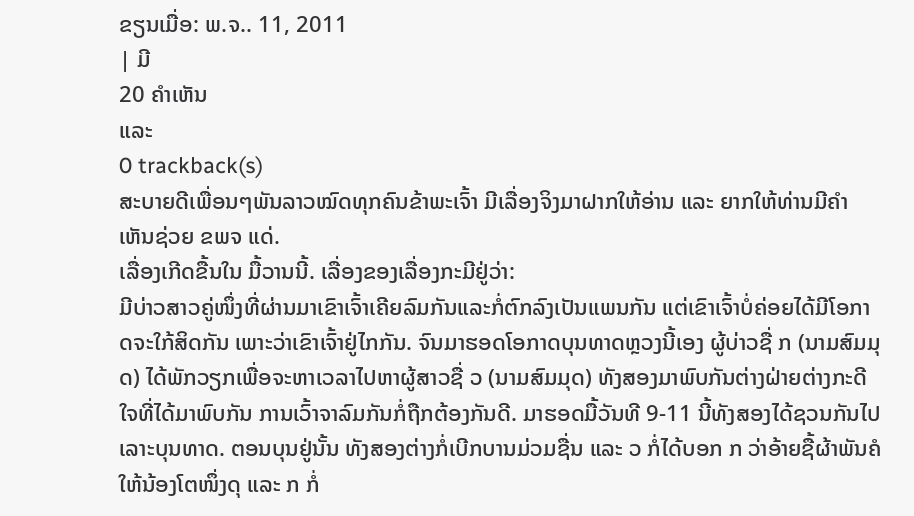ຂຽນເມື່ອ: ພ.ຈ.. 11, 2011
| ມີ
20 ຄຳເຫັນ
ແລະ
0 trackback(s)
ສະບາຍດີເພື່ອນໆພັນລາວໝົດທຸກຄົນຂ້າພະເຈົ້າ ມີເລື່ອງຈິງມາຝາກໃຫ້ອ່ານ ແລະ ຍາກໃຫ້ທ່ານມີຄຳເຫັນຊ່ວຍ ຂພຈ ແດ່.
ເລື່ອງເກີດຂື້ນໃນ ມື້ວານນີ້. ເລື່ອງຂອງເລື່ອງກະມີຢູ່ວ່າ:
ມີບ່າວສາວຄູ່ໜຶ່ງທີ່ຜ່ານມາເຂົາເຈົ້າເຄີຍລົມກັນແລະກໍ່ຕົກລົງເປັນແພນກັນ ແຕ່ເຂົາເຈົ້າບໍ່ຄ່ອຍໄດ້ມີໂອກາດຈະໃກ້ສິດກັນ ເພາະວ່າເຂົາເຈົ້າຢູ່ໄກກັນ. ຈົນມາຮອດໂອກາດບຸນທາດຫຼວງນີ້ເອງ ຜູ້ບ່າວຊື່ ກ (ນາມສົມມຸດ) ໄດ້ພັກວຽກເພື່ອຈະຫາເວລາໄປຫາຜູ້ສາວຊື່ ວ (ນາມສົມມຸດ) ທັງສອງມາພົບກັນຕ່າງຝ່າຍຕ່າງກະດີໃຈທີ່ໄດ້ມາພົບກັນ ການເວົ້າຈາລົມກັນກໍ່ຖືກຕ້ອງກັນດີ. ມາຮອດມື້ວັນທີ 9-11 ນີ້ທັງສອງໄດ້ຊວນກັນໄປເລາະບຸນທາດ. ຕອນບຸນຢູ່ນັ້ນ ທັງສອງຕ່າງກໍ່ເບີກບານມ່ວມຊື່ນ ແລະ ວ ກໍ່ໄດ້ບອກ ກ ວ່າອ້າຍຊື້ຜ້າພັນຄໍໃຫ້ນ້ອງໂຕໜຶ່ງດຸ ແລະ ກ ກໍ່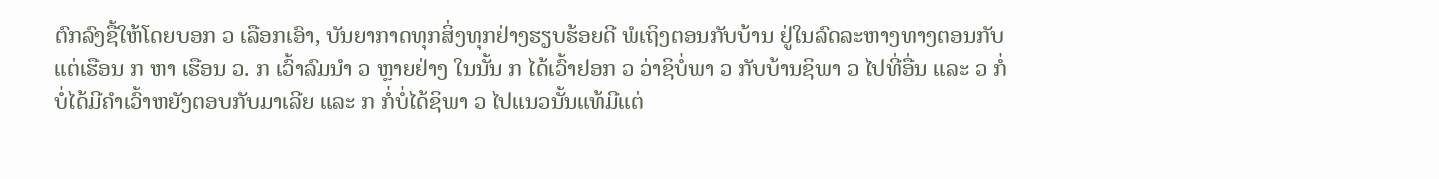ຕົກລົງຊື້ໃຫ້ໂດຍບອກ ວ ເລືອກເອົາ, ບັນຍາກາດທຸກສິ່ງທຸກຢ່າງຮຽບຮ້ອຍດີ ພໍເຖິງຕອນກັບບ້ານ ຢູ່ໃນລົດລະຫາງທາງຕອນກັບແຕ່ເຮືອນ ກ ຫາ ເຮືອນ ວ. ກ ເວົ້າລົມນຳ ວ ຫຼາຍຢ່າງ ໃນນັ້ນ ກ ໄດ້ເວົ້າຢອກ ວ ວ່າຊິບໍ່ພາ ວ ກັບບ້ານຊິພາ ວ ໄປທີ່ອື່ນ ແລະ ວ ກໍ່ບໍ່ໄດ້ມີຄຳເວົ້າຫຍັງຕອບກັບມາເລີຍ ແລະ ກ ກໍ່ບໍ່ໄດ້ຊິພາ ວ ໄປແນວນັ້ນແທ້ມີແຕ່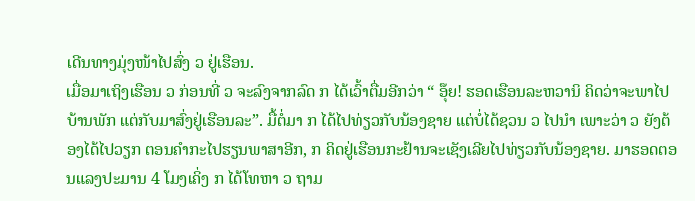ເດີນທາງມຸ່ງໜ້າໄປສົ່ງ ວ ຢູ່ເຮືອນ.
ເມື່ອມາເຖິງເຮືອນ ວ ກ່ອນທີ່ ວ ຈະລົງຈາກລົດ ກ ໄດ້ເວົ້າຕື່ມອີກວ່າ “ ອຸ໊ຍ! ຮອດເຮືອນລະຫວານິ ຄິດວ່າຈະພາໄປບ້ານພັກ ແຕ່ກັບມາສົ່ງຢູ່ເຮືອນລະ”. ມື້ຕໍ່ມາ ກ ໄດ້ໄປທ່ຽວກັບນ້ອງຊາຍ ແຕ່ບໍ່ໄດ້ຊວນ ວ ໄປນຳ ເພາະວ່າ ວ ຍັງຕ້ອງໄດ້ໄປວຽກ ຕອນຄຳກະໄປຮຽນພາສາອີກ, ກ ຄິດຢູ່ເຮືອນກະຢ້ານຈະເຊັງເລີຍໄປທ່ຽວກັບນ້ອງຊາຍ. ມາຮອດຕອນແລງປະມານ 4 ໂມງເຄິ່ງ ກ ໄດ້ໂທຫາ ວ ຖາມ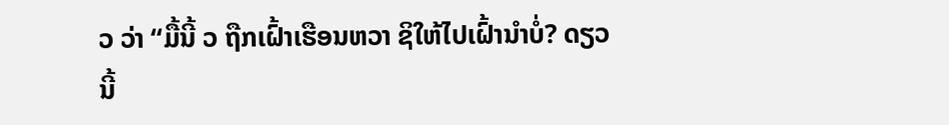ວ ວ່າ “ມື້ນີ້ ວ ຖືກເຝົ້າເຮືອນຫວາ ຊິໃຫ້ໄປເຝົ້ານຳບໍ່? ດຽວນີ້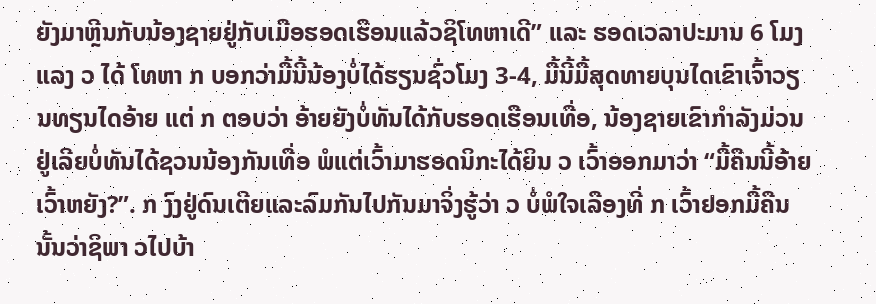ຍັງມາຫຼີນກັບນ້ອງຊາຍຢູ່ກັບເມືອຮອດເຮືອນແລ້ວຊິໂທຫາເດີ” ແລະ ຮອດເວລາປະມານ 6 ໂມງແລງ ວ ໄດ້ ໂທຫາ ກ ບອກວ່າມື້ນີ້ນ້ອງບໍ່ໄດ້ຮຽນຊົ່ວໂມງ 3-4, ມື້ນີ້ມື້ສຸດທາຍບຸນໄດເຂົາເຈົ້າວຽນທຽນໄດອ້າຍ ແຕ່ ກ ຕອບວ່າ ອ້າຍຍັງບໍ່ທັນໄດ້ກັບຮອດເຮືອນເທື່ອ, ນ້ອງຊາຍເຂົາກຳລັງມ່ວນຢູ່ເລີຍບໍ່ທັນໄດ້ຊວນນ້ອງກັນເທື່ອ ພໍແຕ່ເວົ້າມາຮອດນິກະໄດ້ຍິນ ວ ເວົ້າອອກມາວ່າ “ມື້ຄືນນີ້ອ້າຍເວົ້າຫຍັງ?”. ກ ງົງຢູ່ດົນເຕີຍແລະລົມກັນໄປກັນມາຈິ່ງຮູ້ວ່າ ວ ບໍ່ພໍໃຈເລືອງທີ່ ກ ເວົ້າຢອກມື້ຄືນນັ້ນວ່າຊິພາ ວໄປບ້າ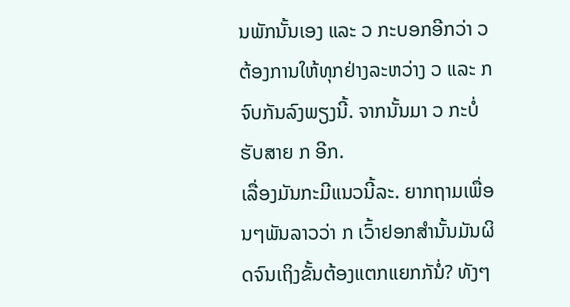ນພັກນັ້ນເອງ ແລະ ວ ກະບອກອີກວ່າ ວ ຕ້ອງການໃຫ້ທຸກຢ່າງລະຫວ່າງ ວ ແລະ ກ ຈົບກັນລົງພຽງນີ້. ຈາກນັ້ນມາ ວ ກະບໍ່ຮັບສາຍ ກ ອີກ.
ເລື່ອງມັນກະມີແນວນີ້ລະ. ຍາກຖາມເພື່ອນໆພັນລາວວ່າ ກ ເວົ້າຢອກສຳນັ້ນມັນຜິດຈົນເຖິງຂັ້ນຕ້ອງແຕກແຍກກັນໍ່? ທັງໆ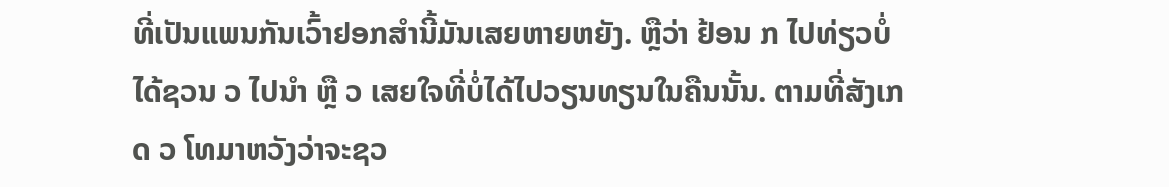ທີ່ເປັນແພນກັນເວົ້າຢອກສຳນີ້ມັນເສຍຫາຍຫຍັງ. ຫຼືວ່າ ຢ້ອນ ກ ໄປທ່ຽວບໍ່ໄດ້ຊວນ ວ ໄປນຳ ຫຼື ວ ເສຍໃຈທີ່ບໍ່ໄດ້ໄປວຽນທຽນໃນຄືນນັ້ນ. ຕາມທີ່ສັງເກດ ວ ໂທມາຫວັງວ່າຈະຊວ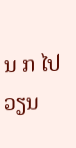ນ ກ ໄປວຽນ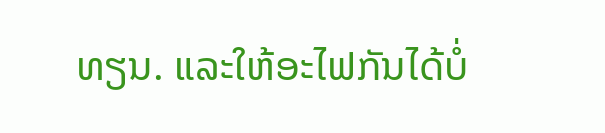ທຽນ. ແລະໃຫ້ອະໄຟກັນໄດ້ບໍ່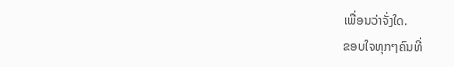ເພື່ອນວ່າຈັ່ງໃດ.
ຂອບໃຈທຸກໆຄົນທີ່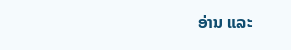ອ່ານ ແລະ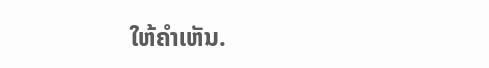ໃຫ້ຄຳເຫັນ.